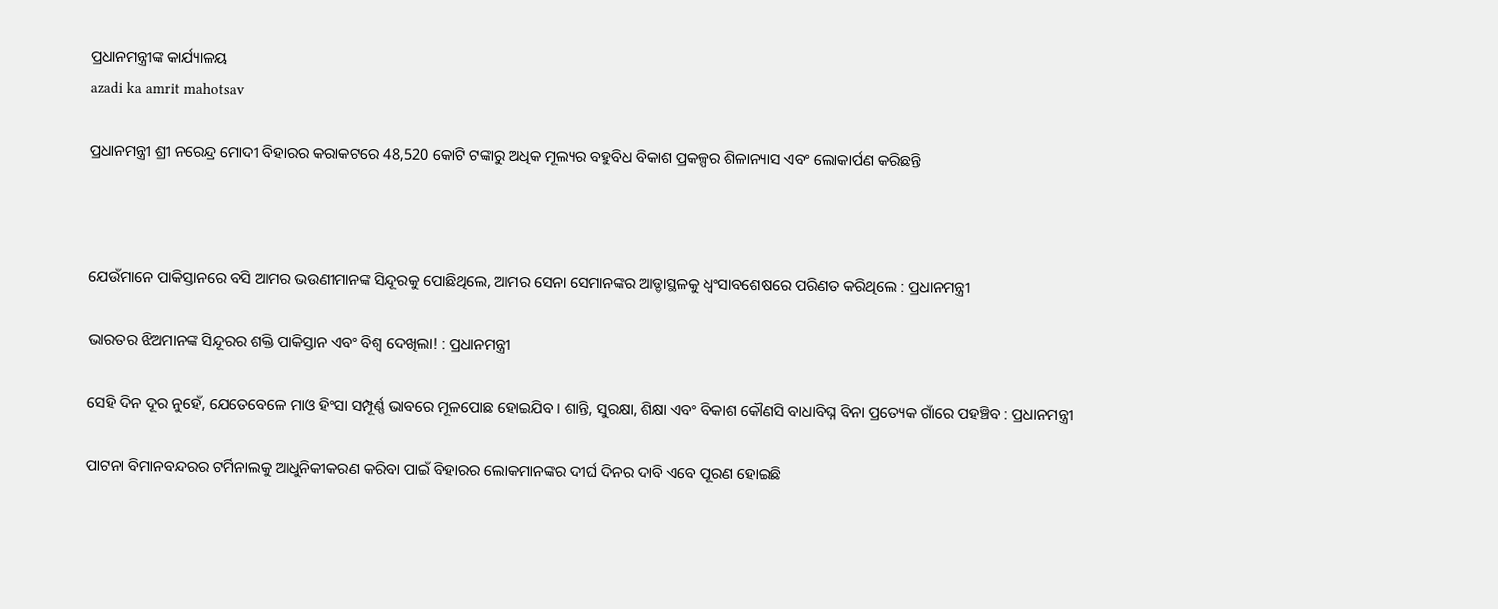ପ୍ରଧାନମନ୍ତ୍ରୀଙ୍କ କାର୍ଯ୍ୟାଳୟ
azadi ka amrit mahotsav

ପ୍ରଧାନମନ୍ତ୍ରୀ ଶ୍ରୀ ନରେନ୍ଦ୍ର ମୋଦୀ ବିହାରର କରାକଟରେ 48,520 କୋଟି ଟଙ୍କାରୁ ଅଧିକ ମୂଲ୍ୟର ବହୁବିଧ ବିକାଶ ପ୍ରକଳ୍ପର ଶିଳାନ୍ୟାସ ଏବଂ ଲୋକାର୍ପଣ କରିଛନ୍ତି



ଯେଉଁମାନେ ପାକିସ୍ତାନରେ ବସି ଆମର ଭଉଣୀମାନଙ୍କ ସିନ୍ଦୂରକୁ ପୋଛିଥିଲେ, ଆମର ସେନା ସେମାନଙ୍କର ଆଡ୍ଡାସ୍ଥଳକୁ ଧ୍ୱଂସାବଶେଷରେ ପରିଣତ କରିଥିଲେ : ପ୍ରଧାନମନ୍ତ୍ରୀ

ଭାରତର ଝିଅମାନଙ୍କ ସିନ୍ଦୂରର ଶକ୍ତି ପାକିସ୍ତାନ ଏବଂ ବିଶ୍ୱ ଦେଖିଲା! : ପ୍ରଧାନମନ୍ତ୍ରୀ

ସେହି ଦିନ ଦୂର ନୁହେଁ, ଯେତେବେଳେ ମାଓ ହିଂସା ସମ୍ପୂର୍ଣ୍ଣ ଭାବରେ ମୂଳପୋଛ ହୋଇଯିବ। ଶାନ୍ତି, ସୁରକ୍ଷା, ଶିକ୍ଷା ଏବଂ ବିକାଶ କୌଣସି ବାଧାବିଘ୍ନ ବିନା ପ୍ରତ୍ୟେକ ଗାଁରେ ପହଞ୍ଚିବ : ପ୍ରଧାନମନ୍ତ୍ରୀ

ପାଟନା ବିମାନବନ୍ଦରର ଟର୍ମିନାଲକୁ ଆଧୁନିକୀକରଣ କରିବା ପାଇଁ ବିହାରର ଲୋକମାନଙ୍କର ଦୀର୍ଘ ଦିନର ଦାବି ଏବେ ପୂରଣ ହୋଇଛି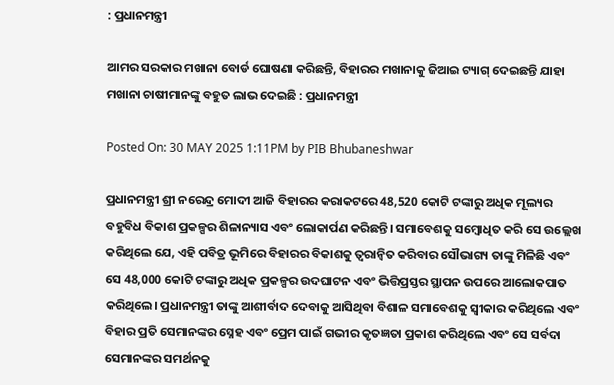: ପ୍ରଧାନମନ୍ତ୍ରୀ

ଆମର ସରକାର ମଖାନା ବୋର୍ଡ ଘୋଷଣା କରିଛନ୍ତି, ବିହାରର ମଖାନାକୁ ଜିଆଇ ଟ୍ୟାଗ୍ ଦେଇଛନ୍ତି ଯାହା ମଖାନା ଚାଷୀମାନଙ୍କୁ ବହୁତ ଲାଭ ଦେଇଛି : ପ୍ରଧାନମନ୍ତ୍ରୀ

Posted On: 30 MAY 2025 1:11PM by PIB Bhubaneshwar

ପ୍ରଧାନମନ୍ତ୍ରୀ ଶ୍ରୀ ନରେନ୍ଦ୍ର ମୋଦୀ ଆଜି ବିହାରର କରାକଟରେ 48,520 କୋଟି ଟଙ୍କାରୁ ଅଧିକ ମୂଲ୍ୟର ବହୁବିଧ ବିକାଶ ପ୍ରକଳ୍ପର ଶିଳାନ୍ୟାସ ଏବଂ ଲୋକାର୍ପଣ କରିଛନ୍ତି। ସମାବେଶକୁ ସମ୍ବୋଧିତ କରି ସେ ଉଲ୍ଲେଖ କରିଥିଲେ ଯେ, ଏହି ପବିତ୍ର ଭୂମିରେ ବିହାରର ବିକାଶକୁ ତ୍ୱରାନ୍ୱିତ କରିବାର ସୌଭାଗ୍ୟ ତାଙ୍କୁ ମିଳିଛି ଏବଂ ସେ 48,000 କୋଟି ଟଙ୍କାରୁ ଅଧିକ ପ୍ରକଳ୍ପର ଉଦଘାଟନ ଏବଂ ଭିତ୍ତିପ୍ରସ୍ତର ସ୍ଥାପନ ଉପରେ ଆଲୋକପାତ କରିଥିଲେ। ପ୍ରଧାନମନ୍ତ୍ରୀ ତାଙ୍କୁ ଆଶୀର୍ବାଦ ଦେବାକୁ ଆସିଥିବା ବିଶାଳ ସମାବେଶକୁ ସ୍ୱୀକାର କରିଥିଲେ ଏବଂ ବିହାର ପ୍ରତି ସେମାନଙ୍କର ସ୍ନେହ ଏବଂ ପ୍ରେମ ପାଇଁ ଗଭୀର କୃତଜ୍ଞତା ପ୍ରକାଶ କରିଥିଲେ ଏବଂ ସେ ସର୍ବଦା ସେମାନଙ୍କର ସମର୍ଥନକୁ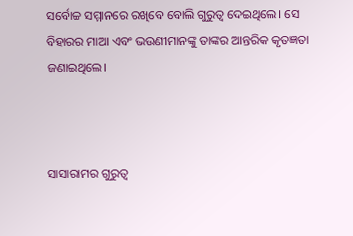ସର୍ବୋଚ୍ଚ ସମ୍ମାନରେ ରଖିବେ ବୋଲି ଗୁରୁତ୍ୱ ଦେଇଥିଲେ। ସେ ବିହାରର ମାଆ ଏବଂ ଭଉଣୀମାନଙ୍କୁ ତାଙ୍କର ଆନ୍ତରିକ କୃତଜ୍ଞତା ଜଣାଇଥିଲେ।



ସାସାରାମର ଗୁରୁତ୍ୱ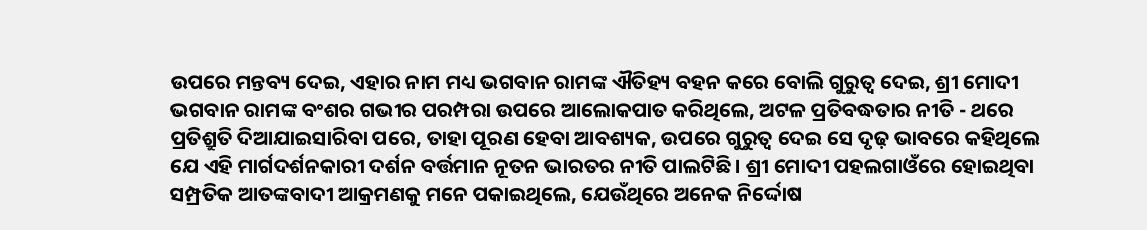ଉପରେ ମନ୍ତବ୍ୟ ଦେଇ, ଏହାର ନାମ ମଧ୍ୟ ଭଗବାନ ରାମଙ୍କ ଐତିହ୍ୟ ବହନ କରେ ବୋଲି ଗୁରୁତ୍ୱ ଦେଇ, ଶ୍ରୀ ମୋଦୀ ଭଗବାନ ରାମଙ୍କ ବଂଶର ଗଭୀର ପରମ୍ପରା ଉପରେ ଆଲୋକପାତ କରିଥିଲେ, ଅଟଳ ପ୍ରତିବଦ୍ଧତାର ନୀତି - ଥରେ ପ୍ରତିଶ୍ରୁତି ଦିଆଯାଇସାରିବା ପରେ, ତାହା ପୂରଣ ହେବା ଆବଶ୍ୟକ, ଉପରେ ଗୁରୁତ୍ୱ ଦେଇ ସେ ଦୃଢ଼ ଭାବରେ କହିଥିଲେ ଯେ ଏହି ମାର୍ଗଦର୍ଶନକାରୀ ଦର୍ଶନ ବର୍ତ୍ତମାନ ନୂତନ ଭାରତର ନୀତି ପାଲଟିଛି। ଶ୍ରୀ ମୋଦୀ ପହଲଗାଓଁରେ ହୋଇଥିବା ସମ୍ପ୍ରତିକ ଆତଙ୍କବାଦୀ ଆକ୍ରମଣକୁ ମନେ ପକାଇଥିଲେ, ଯେଉଁଥିରେ ଅନେକ ନିର୍ଦ୍ଦୋଷ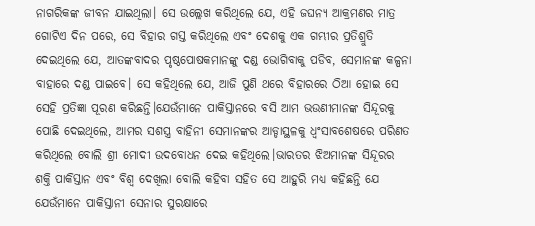ନାଗରିକଙ୍କ ଜୀବନ ଯାଇଥିଲା। ସେ ଉଲ୍ଲେଖ କରିଥିଲେ ଯେ, ଏହି ଜଘନ୍ୟ ଆକ୍ରମଣର ମାତ୍ର ଗୋଟିଏ ଦିନ ପରେ, ସେ ବିହାର ଗସ୍ତ କରିଥିଲେ ଏବଂ ଦେଶକୁ ଏକ ଗମ୍ଭୀର ପ୍ରତିଶ୍ରୁତି ଦେଇଥିଲେ ଯେ, ଆତଙ୍କବାଦର ପୃଷ୍ଠପୋଷକମାନଙ୍କୁ ଦଣ୍ଡ ଭୋଗିବାକୁ ପଡିବ, ସେମାନଙ୍କ କଳ୍ପନା ବାହାରେ ଦଣ୍ଡ ପାଇବେ। ସେ କହିଥିଲେ ଯେ, ଆଜି ପୁଣି ଥରେ ବିହାରରେ ଠିଆ ହୋଇ ସେ ସେହି ପ୍ରତିଜ୍ଞା ପୂରଣ କରିଛନ୍ତି।ଯେଉଁମାନେ ପାକିସ୍ତାନରେ ବସି ଆମ ଭଉଣୀମାନଙ୍କ ସିନ୍ଦୂରକୁ ପୋଛି ଦେଇଥିଲେ, ଆମର ସଶସ୍ତ୍ର ବାହିନୀ ସେମାନଙ୍କର ଆଡ୍ଡାସ୍ଥଳକୁ ଧ୍ୱଂସାବଶେଷରେ ପରିଣତ କରିଥିଲେ ବୋଲି ଶ୍ରୀ ମୋଦୀ ଉଦବୋଧନ ଦେଇ କହିଥିଲେ।ଭାରତର ଝିଅମାନଙ୍କ ସିନ୍ଦୂରର ଶକ୍ତି ପାକିସ୍ତାନ ଏବଂ ବିଶ୍ୱ ଦେଖିଲା ବୋଲି କହିବା ସହିତ ସେ ଆହୁରି ମଧ୍ୟ କହିଛନ୍ତି ଯେ ଯେଉଁମାନେ ପାକିସ୍ତାନୀ ସେନାର ସୁରକ୍ଷାରେ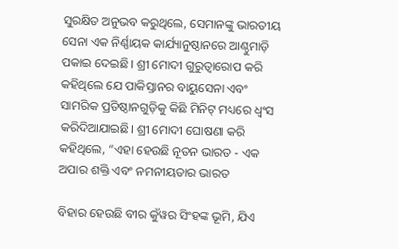ସୁରକ୍ଷିତ ଅନୁଭବ କରୁଥିଲେ, ସେମାନଙ୍କୁ ଭାରତୀୟ ସେନା ଏକ ନିର୍ଣ୍ଣାୟକ କାର୍ଯ୍ୟାନୁଷ୍ଠାନରେ ଆଣ୍ଠୁମାଡ଼ି ପକାଇ ଦେଇଛି। ଶ୍ରୀ ମୋଦୀ ଗୁରୁତ୍ୱାରୋପ କରି କହିଥିଲେ ଯେ ପାକିସ୍ତାନର ବାୟୁସେନା ଏବଂ ସାମରିକ ପ୍ରତିଷ୍ଠାନଗୁଡ଼ିକୁ କିଛି ମିନିଟ୍ ମଧ୍ୟରେ ଧ୍ୱଂସ କରିଦିଆଯାଇଛି। ଶ୍ରୀ ମୋଦୀ ଘୋଷଣା କରି କହିଥିଲେ, “ଏହା ହେଉଛି ନୂତନ ଭାରତ - ଏକ ଅପାର ଶକ୍ତି ଏବଂ ନମନୀୟତାର ଭାରତ

ବିହାର ହେଉଛି ବୀର କୁଁୱର ସିଂହଙ୍କ ଭୂମି, ଯିଏ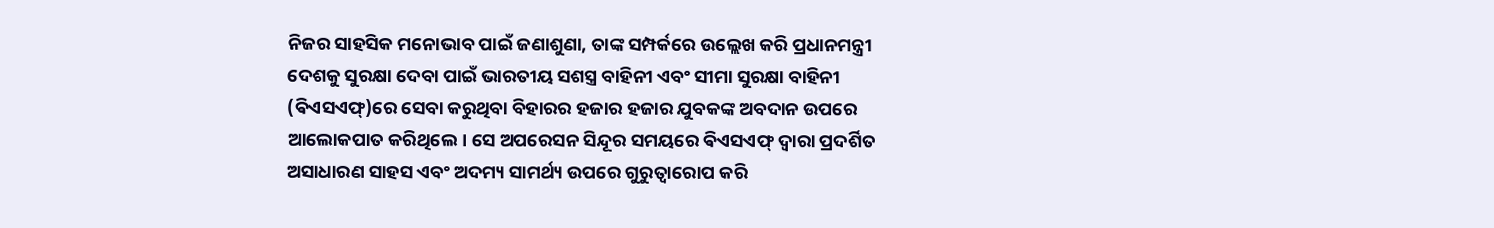ନିଜର ସାହସିକ ମନୋଭାବ ପାଇଁ ଜଣାଶୁଣା, ତାଙ୍କ ସମ୍ପର୍କରେ ଉଲ୍ଲେଖ କରି ପ୍ରଧାନମନ୍ତ୍ରୀ ଦେଶକୁ ସୁରକ୍ଷା ଦେବା ପାଇଁ ଭାରତୀୟ ସଶସ୍ତ୍ର ବାହିନୀ ଏବଂ ସୀମା ସୁରକ୍ଷା ବାହିନୀ (ଵିଏସଏଫ୍)ରେ ସେବା କରୁଥିବା ବିହାରର ହଜାର ହଜାର ଯୁବକଙ୍କ ଅବଦାନ ଉପରେ ଆଲୋକପାତ କରିଥିଲେ। ସେ ଅପରେସନ ସିନ୍ଦୂର ସମୟରେ ଵିଏସଏଫ୍ ଦ୍ୱାରା ପ୍ରଦର୍ଶିତ ଅସାଧାରଣ ସାହସ ଏବଂ ଅଦମ୍ୟ ସାମର୍ଥ୍ୟ ଉପରେ ଗୁରୁତ୍ୱାରୋପ କରି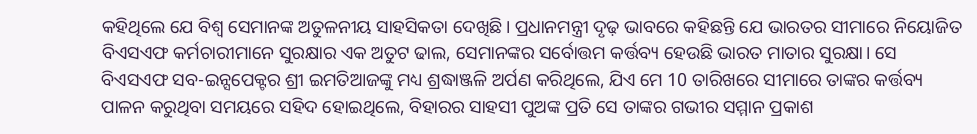କହିଥିଲେ ଯେ ବିଶ୍ୱ ସେମାନଙ୍କ ଅତୁଳନୀୟ ସାହସିକତା ଦେଖିଛି। ପ୍ରଧାନମନ୍ତ୍ରୀ ଦୃଢ଼ ଭାବରେ କହିଛନ୍ତି ଯେ ଭାରତର ସୀମାରେ ନିୟୋଜିତ ବିଏସଏଫ କର୍ମଚାରୀମାନେ ସୁରକ୍ଷାର ଏକ ଅତୁଟ ଢାଲ, ସେମାନଙ୍କର ସର୍ବୋତ୍ତମ କର୍ତ୍ତବ୍ୟ ହେଉଛି ଭାରତ ମାତାର ସୁରକ୍ଷା। ସେ ବିଏସଏଫ ସବ-ଇନ୍ସପେକ୍ଟର ଶ୍ରୀ ଇମତିଆଜଙ୍କୁ ମଧ୍ୟ ଶ୍ରଦ୍ଧାଞ୍ଜଳି ଅର୍ପଣ କରିଥିଲେ, ଯିଏ ମେ 10 ତାରିଖରେ ସୀମାରେ ତାଙ୍କର କର୍ତ୍ତବ୍ୟ ପାଳନ କରୁଥିବା ସମୟରେ ସହିଦ ହୋଇଥିଲେ, ବିହାରର ସାହସୀ ପୁଅଙ୍କ ପ୍ରତି ସେ ତାଙ୍କର ଗଭୀର ସମ୍ମାନ ପ୍ରକାଶ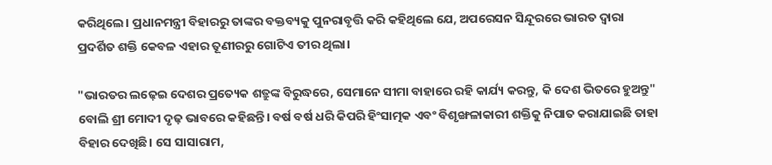କରିଥିଲେ। ପ୍ରଧାନମନ୍ତ୍ରୀ ବିହାରରୁ ତାଙ୍କର ବକ୍ତବ୍ୟକୁ ପୁନରାବୃତ୍ତି କରି କହିଥିଲେ ଯେ, ଅପରେସନ ସିନ୍ଦୂରରେ ଭାରତ ଦ୍ୱାରା ପ୍ରଦର୍ଶିତ ଶକ୍ତି କେବଳ ଏହାର ତୂଣୀରରୁ ଗୋଟିଏ ତୀର ଥିଲା।

"ଭାରତର ଲଢ଼େଇ ଦେଶର ପ୍ରତ୍ୟେକ ଶତ୍ରୁଙ୍କ ବିରୁଦ୍ଧରେ, ସେମାନେ ସୀମା ବାହାରେ ରହି କାର୍ଯ୍ୟ କରନ୍ତୁ, କି ଦେଶ ଭିତରେ ହୁଅନ୍ତୁ" ବୋଲି ଶ୍ରୀ ମୋଦୀ ଦୃଢ଼ ଭାବରେ କହିଛନ୍ତି। ବର୍ଷ ବର୍ଷ ଧରି କିପରି ହିଂସାତ୍ମକ ଏବଂ ବିଶୃଙ୍ଖଳାକାରୀ ଶକ୍ତିକୁ ନିପାତ କରାଯାଇଛି ତାହା ବିହାର ଦେଖିଛି। ସେ ସାସାରାମ,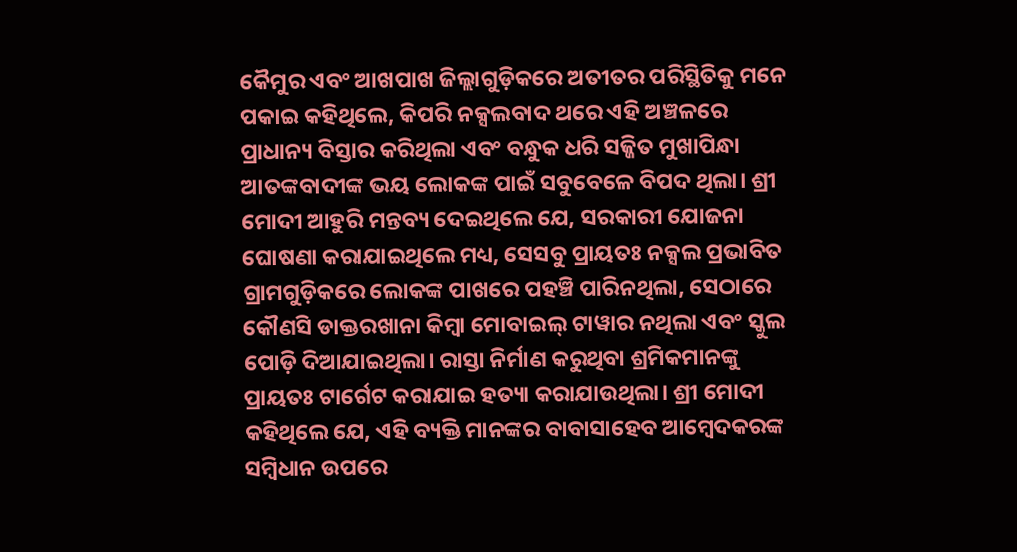କୈମୁର ଏବଂ ଆଖପାଖ ଜିଲ୍ଲାଗୁଡ଼ିକରେ ଅତୀତର ପରିସ୍ଥିତିକୁ ମନେ ପକାଇ କହିଥିଲେ, କିପରି ନକ୍ସଲବାଦ ଥରେ ଏହି ଅଞ୍ଚଳରେ ପ୍ରାଧାନ୍ୟ ବିସ୍ତାର କରିଥିଲା ଏବଂ ବନ୍ଧୁକ ଧରି ସଜ୍ଜିତ ମୁଖାପିନ୍ଧା ଆତଙ୍କବାଦୀଙ୍କ ଭୟ ଲୋକଙ୍କ ପାଇଁ ସବୁବେଳେ ବିପଦ ଥିଲା। ଶ୍ରୀ ମୋଦୀ ଆହୁରି ମନ୍ତବ୍ୟ ଦେଇଥିଲେ ଯେ, ସରକାରୀ ଯୋଜନା ଘୋଷଣା କରାଯାଇଥିଲେ ମଧ୍ୟ, ସେସବୁ ପ୍ରାୟତଃ ନକ୍ସଲ ପ୍ରଭାବିତ ଗ୍ରାମଗୁଡ଼ିକରେ ଲୋକଙ୍କ ପାଖରେ ପହଞ୍ଚି ପାରିନଥିଲା, ସେଠାରେ କୌଣସି ଡାକ୍ତରଖାନା କିମ୍ବା ମୋବାଇଲ୍ ଟାୱାର ନଥିଲା ଏବଂ ସ୍କୁଲ ପୋଡ଼ି ଦିଆଯାଇଥିଲା। ରାସ୍ତା ନିର୍ମାଣ କରୁଥିବା ଶ୍ରମିକମାନଙ୍କୁ ପ୍ରାୟତଃ ଟାର୍ଗେଟ କରାଯାଇ ହତ୍ୟା କରାଯାଉଥିଲା। ଶ୍ରୀ ମୋଦୀ କହିଥିଲେ ଯେ, ଏହି ବ୍ୟକ୍ତି ମାନଙ୍କର ବାବାସାହେବ ଆମ୍ବେଦକରଙ୍କ ସମ୍ବିଧାନ ଉପରେ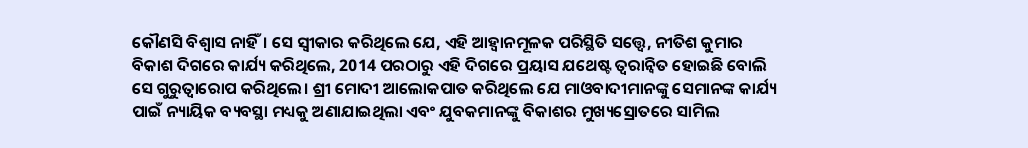କୌଣସି ବିଶ୍ୱାସ ନାହିଁ। ସେ ସ୍ୱୀକାର କରିଥିଲେ ଯେ, ଏହି ଆହ୍ବାନମୂଳକ ପରିସ୍ଥିତି ସତ୍ତ୍ୱେ, ନୀତିଶ କୁମାର ବିକାଶ ଦିଗରେ କାର୍ଯ୍ୟ କରିଥିଲେ, 2014 ପରଠାରୁ ଏହି ଦିଗରେ ପ୍ରୟାସ ଯଥେଷ୍ଟ ତ୍ୱରାନ୍ୱିତ ହୋଇଛି ବୋଲି ସେ ଗୁରୁତ୍ୱାରୋପ କରିଥିଲେ। ଶ୍ରୀ ମୋଦୀ ଆଲୋକପାତ କରିଥିଲେ ଯେ ମାଓବାଦୀମାନଙ୍କୁ ସେମାନଙ୍କ କାର୍ଯ୍ୟ ପାଇଁ ନ୍ୟାୟିକ ବ୍ୟବସ୍ଥା ମଧ୍ୟକୁ ଅଣାଯାଇଥିଲା ଏବଂ ଯୁବକମାନଙ୍କୁ ବିକାଶର ମୁଖ୍ୟସ୍ରୋତରେ ସାମିଲ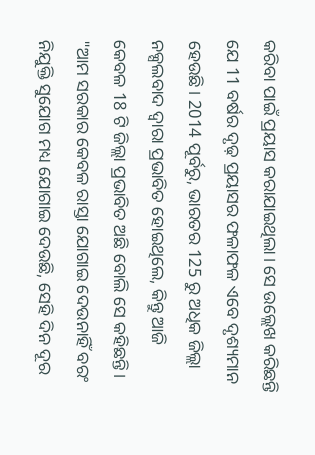କରିବା ପାଇଁ ପ୍ରୟାସ କରାଯାଇଥିଲା। ସେ ଉଲ୍ଲେଖ କରିଛନ୍ତି ଯେ 11 ବର୍ଷର ଦୃଢ଼ ପ୍ରୟାସର ଫଳାଫଳ ଏବେ ଦୃଶ୍ୟମାନ ହେଉଛି। 2014 ପୂର୍ବରୁ, ଭାରତର 125 ରୁ ଅଧିକ ଜିଲ୍ଲା ନକ୍ସଲବାଦ ଦ୍ୱାରା ପ୍ରଭାବିତ ହୋଇଥିଲେ, କିନ୍ତୁ ଆଜି କେବଳ 18 ଟି ଜିଲ୍ଲା ପ୍ରଭାବିତ ଅଛି ବୋଲି ସେ କହିଛନ୍ତି। "ଆମ ସରକାର କେବଳ ରାସ୍ତା ଯୋଗାଇ ଦେଉନାହିଁ ବରଂ ନିଯୁକ୍ତି ସୁଯୋଗ ମଧ୍ୟ ଯୋଗାଇ ଦେଉଛି, ସେହି ଦିନ ଦୂର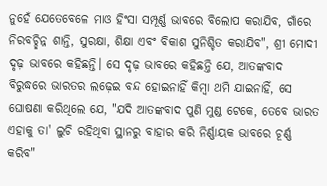ନୁହେଁ ଯେତେବେଳେ ମାଓ ହିଂସା ସମ୍ପୂର୍ଣ୍ଣ ଭାବରେ ବିଲୋପ କରାଯିବ, ଗାଁରେ ନିରବଚ୍ଛିନ୍ନ ଶାନ୍ତି, ସୁରକ୍ଷା, ଶିକ୍ଷା ଏବଂ ବିକାଶ ସୁନିଶ୍ଚିତ କରାଯିବ", ଶ୍ରୀ ମୋଦୀ ଦୃଢ଼ ଭାବରେ କହିଛନ୍ତି। ସେ ଦୃଢ଼ ଭାବରେ କହିଛନ୍ତି ଯେ, ଆତଙ୍କବାଦ ବିରୁଦ୍ଧରେ ଭାରତର ଲଢ଼େଇ ବନ୍ଦ ହୋଇନାହିଁ କିମ୍ବା ଥମି ଯାଇନାହିଁ, ସେ ଘୋଷଣା କରିଥିଲେ ଯେ, "ଯଦି ଆତଙ୍କବାଦ ପୁଣି ମୁଣ୍ଡ ଟେକେ, ତେବେ ଭାରତ ଏହାକୁ ତା' ଲୁଚି ରହିଥିବା ସ୍ଥାନରୁ ବାହାର କରି ନିର୍ଣ୍ଣାୟକ ଭାବରେ ଚୂର୍ଣ୍ଣ କରିବ"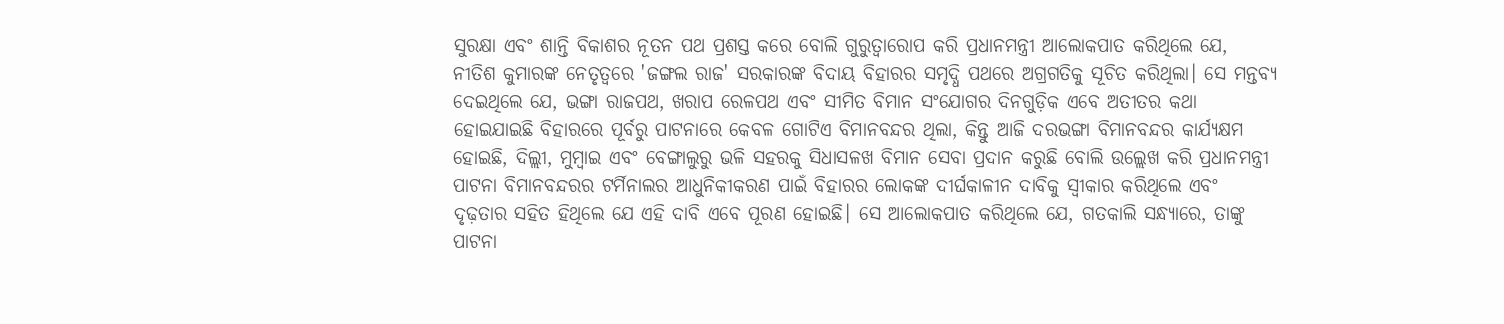ସୁରକ୍ଷା ଏବଂ ଶାନ୍ତି ବିକାଶର ନୂତନ ପଥ ପ୍ରଶସ୍ତ କରେ ବୋଲି ଗୁରୁତ୍ୱାରୋପ କରି ପ୍ରଧାନମନ୍ତ୍ରୀ ଆଲୋକପାତ କରିଥିଲେ ଯେ, ନୀତିଶ କୁମାରଙ୍କ ନେତୃତ୍ୱରେ 'ଜଙ୍ଗଲ ରାଜ' ସରକାରଙ୍କ ବିଦାୟ ବିହାରର ସମୃଦ୍ଧି ପଥରେ ଅଗ୍ରଗତିକୁ ସୂଚିତ କରିଥିଲା। ସେ ମନ୍ତବ୍ୟ ଦେଇଥିଲେ ଯେ, ଭଙ୍ଗା ରାଜପଥ, ଖରାପ ରେଳପଥ ଏବଂ ସୀମିତ ବିମାନ ସଂଯୋଗର ଦିନଗୁଡ଼ିକ ଏବେ ଅତୀତର କଥା ହୋଇଯାଇଛି ବିହାରରେ ପୂର୍ବରୁ ପାଟନାରେ କେବଳ ଗୋଟିଏ ବିମାନବନ୍ଦର ଥିଲା, କିନ୍ତୁ ଆଜି ଦରଭଙ୍ଗା ବିମାନବନ୍ଦର କାର୍ଯ୍ୟକ୍ଷମ ହୋଇଛି, ଦିଲ୍ଲୀ, ମୁମ୍ବାଇ ଏବଂ ବେଙ୍ଗାଲୁରୁ ଭଳି ସହରକୁ ସିଧାସଳଖ ବିମାନ ସେବା ପ୍ରଦାନ କରୁଛି ବୋଲି ଉଲ୍ଲେଖ କରି ପ୍ରଧାନମନ୍ତ୍ରୀ ପାଟନା ବିମାନବନ୍ଦରର ଟର୍ମିନାଲର ଆଧୁନିକୀକରଣ ପାଇଁ ବିହାରର ଲୋକଙ୍କ ଦୀର୍ଘକାଳୀନ ଦାବିକୁ ସ୍ୱୀକାର କରିଥିଲେ ଏବଂ ଦୃଢ଼ତାର ସହିତ ହିଥିଲେ ଯେ ଏହି ଦାବି ଏବେ ପୂରଣ ହୋଇଛି। ସେ ଆଲୋକପାତ କରିଥିଲେ ଯେ, ଗତକାଲି ସନ୍ଧ୍ୟାରେ, ତାଙ୍କୁ ପାଟନା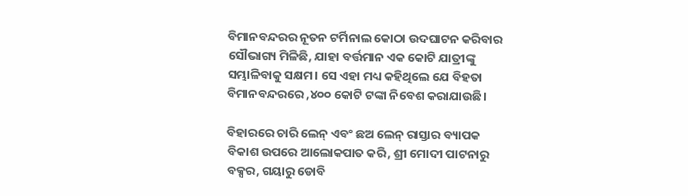ବିମାନବନ୍ଦରର ନୂତନ ଟର୍ମିନାଲ କୋଠା ଉଦଘାଟନ କରିବାର ସୌଭାଗ୍ୟ ମିଳିଛି, ଯାହା ବର୍ତ୍ତମାନ ଏକ କୋଟି ଯାତ୍ରୀଙ୍କୁ ସମ୍ଭାଳିବାକୁ ସକ୍ଷମ। ସେ ଏହା ମଧ୍ୟ କହିଥିଲେ ଯେ ବିହତା ବିମାନବନ୍ଦରରେ ,୪୦୦ କୋଟି ଟଙ୍କା ନିବେଶ କରାଯାଉଛି।

ବିହାରରେ ଚାରି ଲେନ୍ ଏବଂ ଛଅ ଲେନ୍ ରାସ୍ତାର ବ୍ୟାପକ ବିକାଶ ଉପରେ ଆଲୋକପାତ କରି, ଶ୍ରୀ ମୋଦୀ ପାଟନାରୁ ବକ୍ସର, ଗୟାରୁ ଡୋବି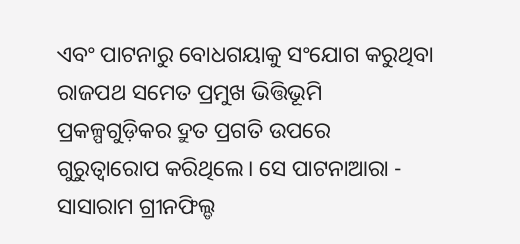ଏବଂ ପାଟନାରୁ ବୋଧଗୟାକୁ ସଂଯୋଗ କରୁଥିବା ରାଜପଥ ସମେତ ପ୍ରମୁଖ ଭିତ୍ତିଭୂମି ପ୍ରକଳ୍ପଗୁଡ଼ିକର ଦ୍ରୁତ ପ୍ରଗତି ଉପରେ ଗୁରୁତ୍ୱାରୋପ କରିଥିଲେ। ସେ ପାଟନାଆରା - ସାସାରାମ ଗ୍ରୀନଫିଲ୍ଡ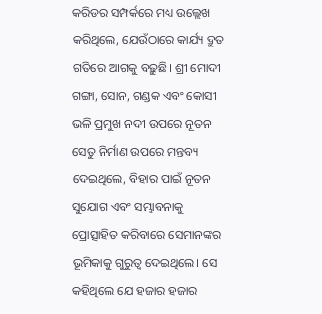କରିଡର ସମ୍ପର୍କରେ ମଧ୍ୟ ଉଲ୍ଲେଖ କରିଥିଲେ, ଯେଉଁଠାରେ କାର୍ଯ୍ୟ ଦ୍ରୁତ ଗତିରେ ଆଗକୁ ବଢ଼ୁଛି। ଶ୍ରୀ ମୋଦୀ ଗଙ୍ଗା, ସୋନ, ଗଣ୍ଡକ ଏବଂ କୋସୀ ଭଳି ପ୍ରମୁଖ ନଦୀ ଉପରେ ନୂତନ ସେତୁ ନିର୍ମାଣ ଉପରେ ମନ୍ତବ୍ୟ ଦେଇଥିଲେ, ବିହାର ପାଇଁ ନୂତନ ସୁଯୋଗ ଏବଂ ସମ୍ଭାବନାକୁ ପ୍ରୋତ୍ସାହିତ କରିବାରେ ସେମାନଙ୍କର ଭୂମିକାକୁ ଗୁରୁତ୍ୱ ଦେଇଥିଲେ। ସେ କହିଥିଲେ ଯେ ହଜାର ହଜାର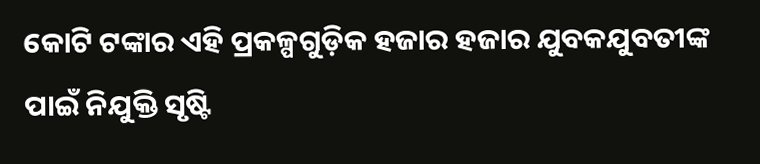କୋଟି ଟଙ୍କାର ଏହି ପ୍ରକଳ୍ପଗୁଡ଼ିକ ହଜାର ହଜାର ଯୁବକଯୁବତୀଙ୍କ ପାଇଁ ନିଯୁକ୍ତି ସୃଷ୍ଟି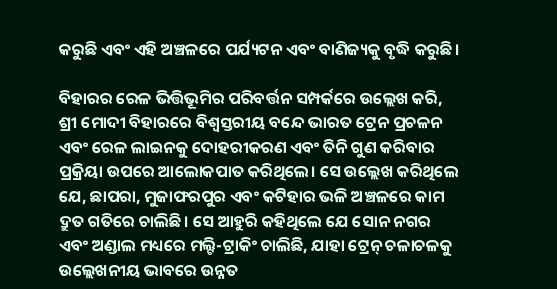କରୁଛି ଏବଂ ଏହି ଅଞ୍ଚଳରେ ପର୍ଯ୍ୟଟନ ଏବଂ ବାଣିଜ୍ୟକୁ ବୃଦ୍ଧି କରୁଛି।

ବିହାରର ରେଳ ଭିତ୍ତିଭୂମିର ପରିବର୍ତ୍ତନ ସମ୍ପର୍କରେ ଉଲ୍ଲେଖ କରି, ଶ୍ରୀ ମୋଦୀ ବିହାରରେ ବିଶ୍ୱସ୍ତରୀୟ ବନ୍ଦେ ଭାରତ ଟ୍ରେନ ପ୍ରଚଳନ ଏବଂ ରେଳ ଲାଇନକୁ ଦୋହରୀକରଣ ଏବଂ ତିନି ଗୁଣ କରିବାର ପ୍ରକ୍ରିୟା ଉପରେ ଆଲୋକପାତ କରିଥିଲେ। ସେ ଉଲ୍ଲେଖ କରିଥିଲେ ଯେ, ଛାପରା, ମୁଜାଫରପୁର ଏବଂ କଟିହାର ଭଳି ଅଞ୍ଚଳରେ କାମ ଦ୍ରୁତ ଗତିରେ ଚାଲିଛି। ସେ ଆହୁରି କହିଥିଲେ ଯେ ସୋନ ନଗର ଏବଂ ଅଣ୍ଡାଲ ମଧ୍ୟରେ ମଲ୍ଟି-ଟ୍ରାକିଂ ଚାଲିଛି, ଯାହା ଟ୍ରେନ୍ ଚଳାଚଳକୁ ଉଲ୍ଲେଖନୀୟ ଭାବରେ ଉନ୍ନତ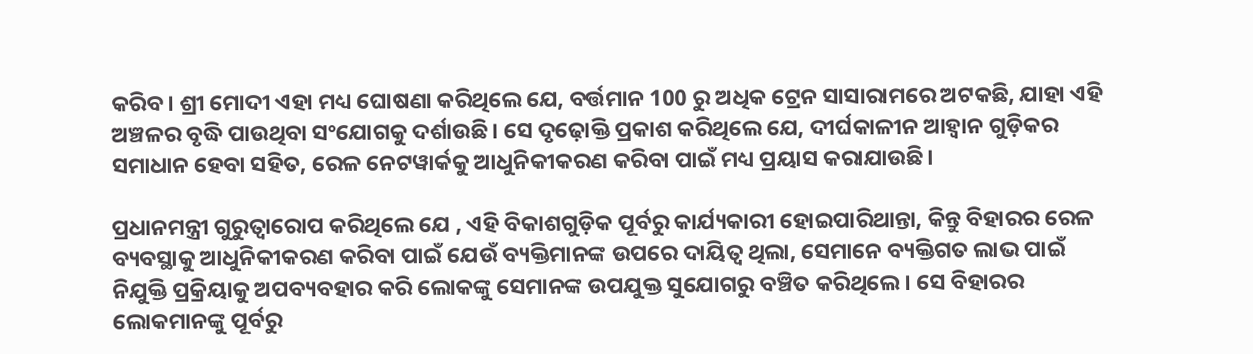କରିବ। ଶ୍ରୀ ମୋଦୀ ଏହା ମଧ୍ୟ ଘୋଷଣା କରିଥିଲେ ଯେ, ବର୍ତ୍ତମାନ 100 ରୁ ଅଧିକ ଟ୍ରେନ ସାସାରାମରେ ଅଟକଛି, ଯାହା ଏହି ଅଞ୍ଚଳର ବୃଦ୍ଧି ପାଉଥିବା ସଂଯୋଗକୁ ଦର୍ଶାଉଛି। ସେ ଦୃଢ଼ୋକ୍ତି ପ୍ରକାଶ କରିଥିଲେ ଯେ, ଦୀର୍ଘକାଳୀନ ଆହ୍ଵାନ ଗୁଡ଼ିକର ସମାଧାନ ହେବା ସହିତ, ରେଳ ନେଟୱାର୍କକୁ ଆଧୁନିକୀକରଣ କରିବା ପାଇଁ ମଧ୍ୟ ପ୍ରୟାସ କରାଯାଉଛି।

ପ୍ରଧାନମନ୍ତ୍ରୀ ଗୁରୁତ୍ୱାରୋପ କରିଥିଲେ ଯେ , ଏହି ବିକାଶଗୁଡ଼ିକ ପୂର୍ବରୁ କାର୍ଯ୍ୟକାରୀ ହୋଇପାରିଥାନ୍ତା, କିନ୍ତୁ ବିହାରର ରେଳ ବ୍ୟବସ୍ଥାକୁ ଆଧୁନିକୀକରଣ କରିବା ପାଇଁ ଯେଉଁ ବ୍ୟକ୍ତିମାନଙ୍କ ଉପରେ ଦାୟିତ୍ଵ ଥିଲା, ସେମାନେ ବ୍ୟକ୍ତିଗତ ଲାଭ ପାଇଁ ନିଯୁକ୍ତି ପ୍ରକ୍ରିୟାକୁ ଅପବ୍ୟବହାର କରି ଲୋକଙ୍କୁ ସେମାନଙ୍କ ଉପଯୁକ୍ତ ସୁଯୋଗରୁ ବଞ୍ଚିତ କରିଥିଲେ। ସେ ବିହାରର ଲୋକମାନଙ୍କୁ ପୂର୍ବରୁ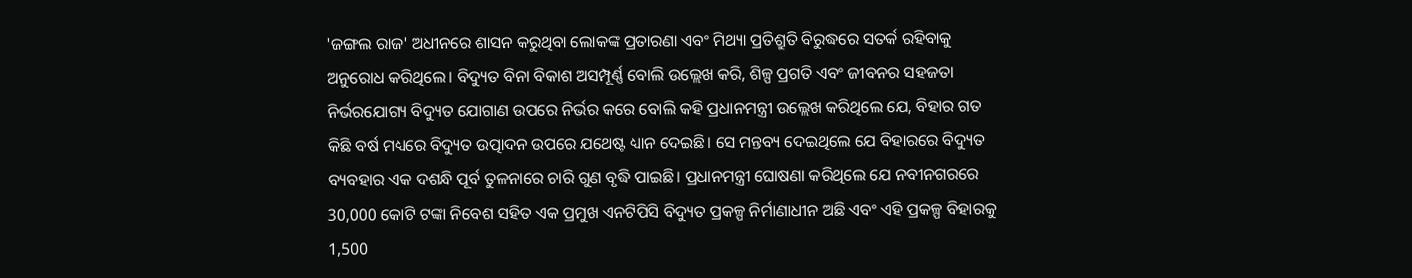'ଜଙ୍ଗଲ ରାଜ' ଅଧୀନରେ ଶାସନ କରୁଥିବା ଲୋକଙ୍କ ପ୍ରତାରଣା ଏବଂ ମିଥ୍ୟା ପ୍ରତିଶ୍ରୁତି ବିରୁଦ୍ଧରେ ସତର୍କ ରହିବାକୁ ଅନୁରୋଧ କରିଥିଲେ। ବିଦ୍ୟୁତ ବିନା ବିକାଶ ଅସମ୍ପୂର୍ଣ୍ଣ ବୋଲି ଉଲ୍ଲେଖ କରି, ଶିଳ୍ପ ପ୍ରଗତି ଏବଂ ଜୀବନର ସହଜତା ନିର୍ଭରଯୋଗ୍ୟ ବିଦ୍ୟୁତ ଯୋଗାଣ ଉପରେ ନିର୍ଭର କରେ ବୋଲି କହି ପ୍ରଧାନମନ୍ତ୍ରୀ ଉଲ୍ଲେଖ କରିଥିଲେ ଯେ, ବିହାର ଗତ କିଛି ବର୍ଷ ମଧ୍ୟରେ ବିଦ୍ୟୁତ ଉତ୍ପାଦନ ଉପରେ ଯଥେଷ୍ଟ ଧ୍ୟାନ ଦେଇଛି। ସେ ମନ୍ତବ୍ୟ ଦେଇଥିଲେ ଯେ ବିହାରରେ ବିଦ୍ୟୁତ ବ୍ୟବହାର ଏକ ଦଶନ୍ଧି ପୂର୍ବ ତୁଳନାରେ ଚାରି ଗୁଣ ବୃଦ୍ଧି ପାଇଛି। ପ୍ରଧାନମନ୍ତ୍ରୀ ଘୋଷଣା କରିଥିଲେ ଯେ ନବୀନଗରରେ 30,000 କୋଟି ଟଙ୍କା ନିବେଶ ସହିତ ଏକ ପ୍ରମୁଖ ଏନଟିପିସି ବିଦ୍ୟୁତ ପ୍ରକଳ୍ପ ନିର୍ମାଣାଧୀନ ଅଛି ଏବଂ ଏହି ପ୍ରକଳ୍ପ ବିହାରକୁ 1,500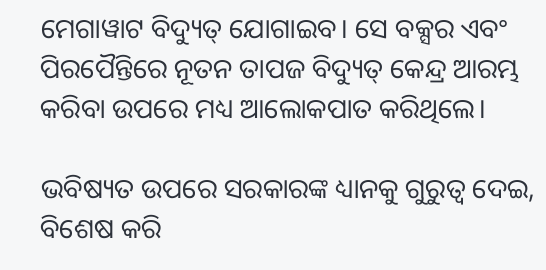ମେଗାୱାଟ ବିଦ୍ୟୁତ୍ ଯୋଗାଇବ। ସେ ବକ୍ସର ଏବଂ ପିରପୈନ୍ତିରେ ନୂତନ ତାପଜ ବିଦ୍ୟୁତ୍ କେନ୍ଦ୍ର ଆରମ୍ଭ କରିବା ଉପରେ ମଧ୍ୟ ଆଲୋକପାତ କରିଥିଲେ।

ଭବିଷ୍ୟତ ଉପରେ ସରକାରଙ୍କ ଧ୍ୟାନକୁ ଗୁରୁତ୍ୱ ଦେଇ, ବିଶେଷ କରି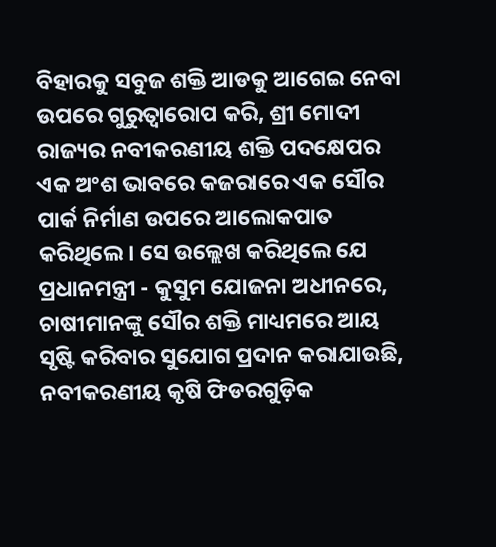ବିହାରକୁ ସବୁଜ ଶକ୍ତି ଆଡକୁ ଆଗେଇ ନେବା ଉପରେ ଗୁରୁତ୍ୱାରୋପ କରି, ଶ୍ରୀ ମୋଦୀ ରାଜ୍ୟର ନବୀକରଣୀୟ ଶକ୍ତି ପଦକ୍ଷେପର ଏକ ଅଂଶ ଭାବରେ କଜରାରେ ଏକ ସୌର ପାର୍କ ନିର୍ମାଣ ଉପରେ ଆଲୋକପାତ କରିଥିଲେ। ସେ ଉଲ୍ଲେଖ କରିଥିଲେ ଯେ ପ୍ରଧାନମନ୍ତ୍ରୀ - କୁସୁମ ଯୋଜନା ଅଧୀନରେ, ଚାଷୀମାନଙ୍କୁ ସୌର ଶକ୍ତି ମାଧ୍ୟମରେ ଆୟ ସୃଷ୍ଟି କରିବାର ସୁଯୋଗ ପ୍ରଦାନ କରାଯାଉଛି, ନବୀକରଣୀୟ କୃଷି ଫିଡରଗୁଡ଼ିକ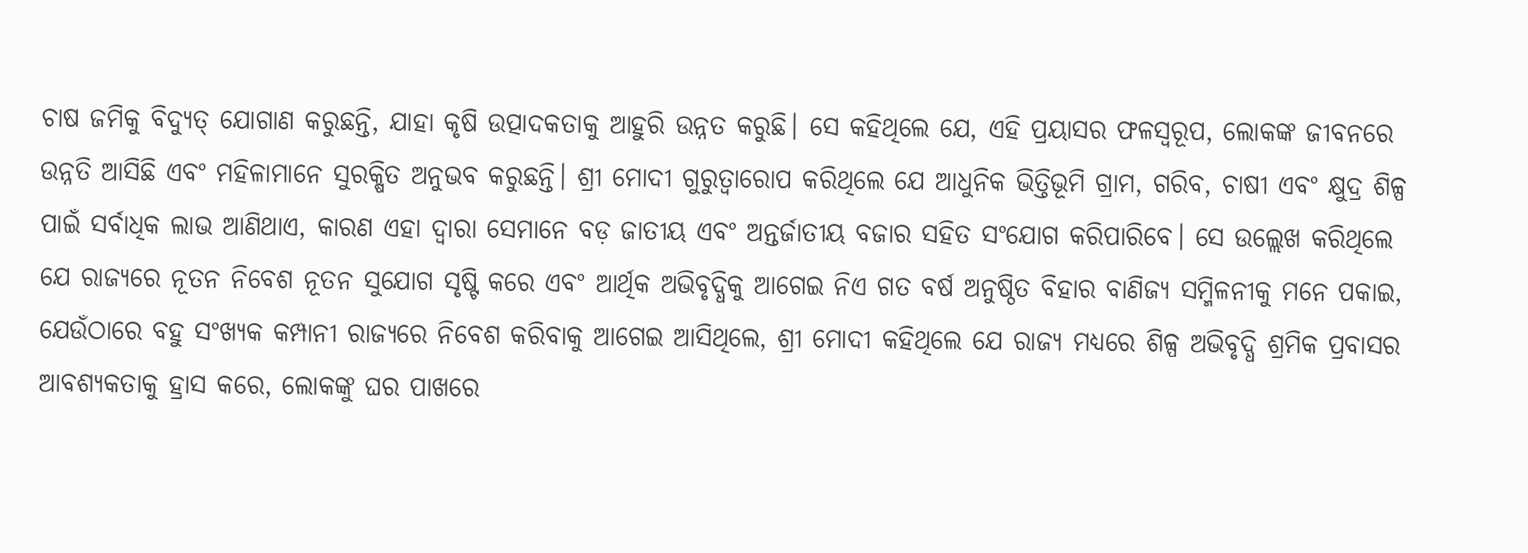ଚାଷ ଜମିକୁ ବିଦ୍ୟୁତ୍ ଯୋଗାଣ କରୁଛନ୍ତି, ଯାହା କୃଷି ଉତ୍ପାଦକତାକୁ ଆହୁରି ଉନ୍ନତ କରୁଛି। ସେ କହିଥିଲେ ଯେ, ଏହି ପ୍ରୟାସର ଫଳସ୍ୱରୂପ, ଲୋକଙ୍କ ଜୀବନରେ ଉନ୍ନତି ଆସିଛି ଏବଂ ମହିଳାମାନେ ସୁରକ୍ଷିତ ଅନୁଭବ କରୁଛନ୍ତି। ଶ୍ରୀ ମୋଦୀ ଗୁରୁତ୍ୱାରୋପ କରିଥିଲେ ଯେ ଆଧୁନିକ ଭିତ୍ତିଭୂମି ଗ୍ରାମ, ଗରିବ, ଚାଷୀ ଏବଂ କ୍ଷୁଦ୍ର ଶିଳ୍ପ ପାଇଁ ସର୍ବାଧିକ ଲାଭ ଆଣିଥାଏ, କାରଣ ଏହା ଦ୍ଵାରା ସେମାନେ ବଡ଼ ଜାତୀୟ ଏବଂ ଅନ୍ତର୍ଜାତୀୟ ବଜାର ସହିତ ସଂଯୋଗ କରିପାରିବେ। ସେ ଉଲ୍ଲେଖ କରିଥିଲେ ଯେ ରାଜ୍ୟରେ ନୂତନ ନିବେଶ ନୂତନ ସୁଯୋଗ ସୃଷ୍ଟି କରେ ଏବଂ ଆର୍ଥିକ ଅଭିବୃଦ୍ଧିକୁ ଆଗେଇ ନିଏ ଗତ ବର୍ଷ ଅନୁଷ୍ଠିତ ବିହାର ବାଣିଜ୍ୟ ସମ୍ମିଳନୀକୁ ମନେ ପକାଇ, ଯେଉଁଠାରେ ବହୁ ସଂଖ୍ୟକ କମ୍ପାନୀ ରାଜ୍ୟରେ ନିବେଶ କରିବାକୁ ଆଗେଇ ଆସିଥିଲେ, ଶ୍ରୀ ମୋଦୀ କହିଥିଲେ ଯେ ରାଜ୍ୟ ମଧ୍ୟରେ ଶିଳ୍ପ ଅଭିବୃଦ୍ଧି ଶ୍ରମିକ ପ୍ରବାସର ଆବଶ୍ୟକତାକୁ ହ୍ରାସ କରେ, ଲୋକଙ୍କୁ ଘର ପାଖରେ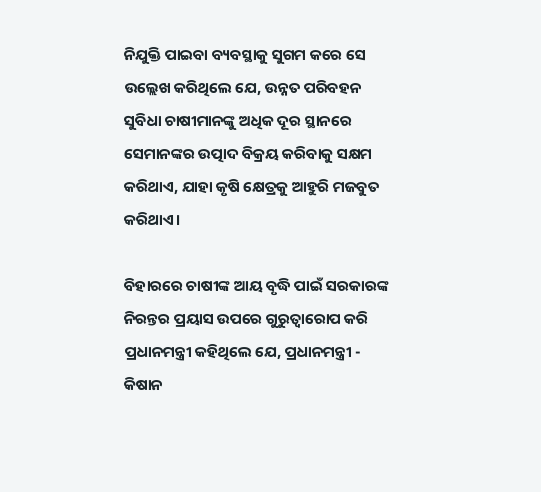ନିଯୁକ୍ତି ପାଇବା ବ୍ୟବସ୍ଥାକୁ ସୁଗମ କରେ ସେ ଉଲ୍ଲେଖ କରିଥିଲେ ଯେ, ଉନ୍ନତ ପରିବହନ ସୁବିଧା ଚାଷୀମାନଙ୍କୁ ଅଧିକ ଦୂର ସ୍ଥାନରେ ସେମାନଙ୍କର ଉତ୍ପାଦ ବିକ୍ରୟ କରିବାକୁ ସକ୍ଷମ କରିଥାଏ, ଯାହା କୃଷି କ୍ଷେତ୍ରକୁ ଆହୁରି ମଜବୁତ କରିଥାଏ।

ବିହାରରେ ଚାଷୀଙ୍କ ଆୟ ବୃଦ୍ଧି ପାଇଁ ସରକାରଙ୍କ ନିରନ୍ତର ପ୍ରୟାସ ଉପରେ ଗୁରୁତ୍ୱାରୋପ କରି ପ୍ରଧାନମନ୍ତ୍ରୀ କହିଥିଲେ ଯେ, ପ୍ରଧାନମନ୍ତ୍ରୀ - କିଷାନ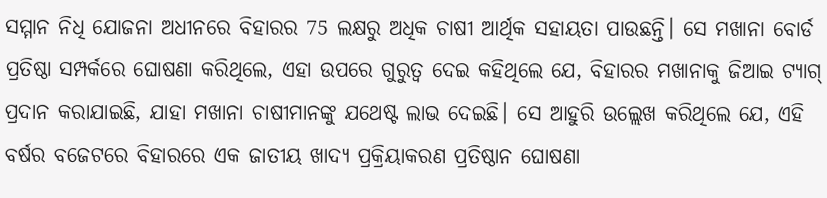ସମ୍ମାନ ନିଧି ଯୋଜନା ଅଧୀନରେ ବିହାରର 75 ଲକ୍ଷରୁ ଅଧିକ ଚାଷୀ ଆର୍ଥିକ ସହାୟତା ପାଉଛନ୍ତି। ସେ ମଖାନା ବୋର୍ଡ ପ୍ରତିଷ୍ଠା ସମ୍ପର୍କରେ ଘୋଷଣା କରିଥିଲେ, ଏହା ଉପରେ ଗୁରୁତ୍ୱ ଦେଇ କହିଥିଲେ ଯେ, ବିହାରର ମଖାନାକୁ ଜିଆଇ ଟ୍ୟାଗ୍ ପ୍ରଦାନ କରାଯାଇଛି, ଯାହା ମଖାନା ଚାଷୀମାନଙ୍କୁ ଯଥେଷ୍ଟ ଲାଭ ଦେଇଛି। ସେ ଆହୁରି ଉଲ୍ଲେଖ କରିଥିଲେ ଯେ, ଏହି ବର୍ଷର ବଜେଟରେ ବିହାରରେ ଏକ ଜାତୀୟ ଖାଦ୍ୟ ପ୍ରକ୍ରିୟାକରଣ ପ୍ରତିଷ୍ଠାନ ଘୋଷଣା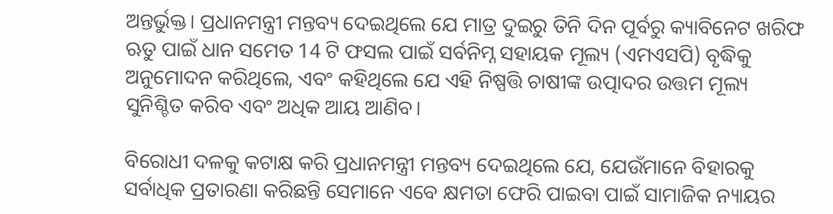ଅନ୍ତର୍ଭୁକ୍ତ। ପ୍ରଧାନମନ୍ତ୍ରୀ ମନ୍ତବ୍ୟ ଦେଇଥିଲେ ଯେ ମାତ୍ର ଦୁଇରୁ ତିନି ଦିନ ପୂର୍ବରୁ କ୍ୟାବିନେଟ ଖରିଫ ଋତୁ ପାଇଁ ଧାନ ସମେତ 14 ଟି ଫସଲ ପାଇଁ ସର୍ବନିମ୍ନ ସହାୟକ ମୂଲ୍ୟ (ଏମଏସପି) ବୃଦ୍ଧିକୁ ଅନୁମୋଦନ କରିଥିଲେ, ଏବଂ କହିଥିଲେ ଯେ ଏହି ନିଷ୍ପତ୍ତି ଚାଷୀଙ୍କ ଉତ୍ପାଦର ଉତ୍ତମ ମୂଲ୍ୟ ସୁନିଶ୍ଚିତ କରିବ ଏବଂ ଅଧିକ ଆୟ ଆଣିବ।

ବିରୋଧୀ ଦଳକୁ କଟାକ୍ଷ କରି ପ୍ରଧାନମନ୍ତ୍ରୀ ମନ୍ତବ୍ୟ ଦେଇଥିଲେ ଯେ, ଯେଉଁମାନେ ବିହାରକୁ ସର୍ବାଧିକ ପ୍ରତାରଣା କରିଛନ୍ତି ସେମାନେ ଏବେ କ୍ଷମତା ଫେରି ପାଇବା ପାଇଁ ସାମାଜିକ ନ୍ୟାୟର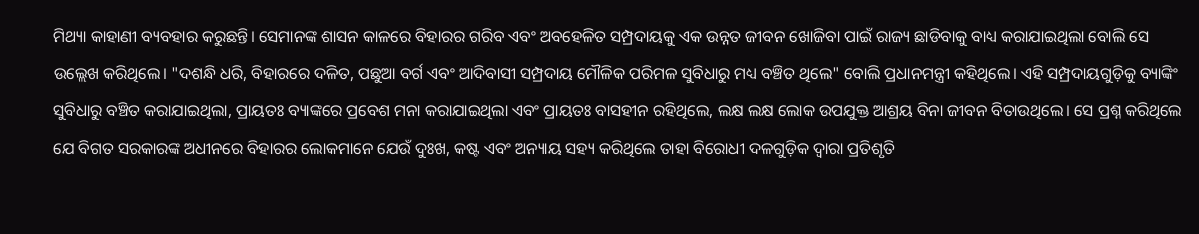ମିଥ୍ୟା କାହାଣୀ ବ୍ୟବହାର କରୁଛନ୍ତି। ସେମାନଙ୍କ ଶାସନ କାଳରେ ବିହାରର ଗରିବ ଏବଂ ଅବହେଳିତ ସମ୍ପ୍ରଦାୟକୁ ଏକ ଉନ୍ନତ ଜୀବନ ଖୋଜିବା ପାଇଁ ରାଜ୍ୟ ଛାଡିବାକୁ ବାଧ୍ୟ କରାଯାଇଥିଲା ବୋଲି ସେ ଉଲ୍ଲେଖ କରିଥିଲେ। "ଦଶନ୍ଧି ଧରି, ବିହାରରେ ଦଳିତ, ପଛୁଆ ବର୍ଗ ଏବଂ ଆଦିବାସୀ ସମ୍ପ୍ରଦାୟ ମୌଳିକ ପରିମଳ ସୁବିଧାରୁ ମଧ୍ୟ ବଞ୍ଚିତ ଥିଲେ" ବୋଲି ପ୍ରଧାନମନ୍ତ୍ରୀ କହିଥିଲେ। ଏହି ସମ୍ପ୍ରଦାୟଗୁଡ଼ିକୁ ବ୍ୟାଙ୍କିଂ ସୁବିଧାରୁ ବଞ୍ଚିତ କରାଯାଇଥିଲା, ପ୍ରାୟତଃ ବ୍ୟାଙ୍କରେ ପ୍ରବେଶ ମନା କରାଯାଇଥିଲା ଏବଂ ପ୍ରାୟତଃ ବାସହୀନ ରହିଥିଲେ, ଲକ୍ଷ ଲକ୍ଷ ଲୋକ ଉପଯୁକ୍ତ ଆଶ୍ରୟ ବିନା ଜୀବନ ବିତାଉଥିଲେ। ସେ ପ୍ରଶ୍ନ କରିଥିଲେ ଯେ ବିଗତ ସରକାରଙ୍କ ଅଧୀନରେ ବିହାରର ଲୋକମାନେ ଯେଉଁ ଦୁଃଖ, କଷ୍ଟ ଏବଂ ଅନ୍ୟାୟ ସହ୍ୟ କରିଥିଲେ ତାହା ବିରୋଧୀ ଦଳଗୁଡ଼ିକ ଦ୍ୱାରା ପ୍ରତିଶୃତି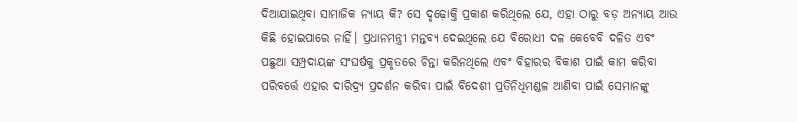ଦିଆଯାଇଥିବା ସାମାଜିକ ନ୍ୟାୟ କି? ସେ ଦୃଢ଼ୋକ୍ତି ପ୍ରକାଶ କରିଥିଲେ ଯେ, ଏହା ଠାରୁ ବଡ଼ ଅନ୍ୟାୟ ଆଉ କିଛି ହୋଇପାରେ ନାହିଁ। ପ୍ରଧାନମନ୍ତ୍ରୀ ମନ୍ତବ୍ୟ ଦେଇଥିଲେ ଯେ ବିରୋଧୀ ଦଳ କେବେବି ଦଳିତ ଏବଂ ପଛୁଆ ସମ୍ପ୍ରଦାୟଙ୍କ ସଂଘର୍ଷକୁ ପ୍ରକୃତରେ ଚିନ୍ତା କରିନଥିଲେ ଏବଂ ବିହାରର ବିକାଶ ପାଇଁ କାମ କରିବା ପରିବର୍ତ୍ତେ ଏହାର ଦାରିଦ୍ର୍ୟ ପ୍ରଦର୍ଶନ କରିବା ପାଇଁ ବିଦେଶୀ ପ୍ରତିନିଧିମଣ୍ଡଳ ଆଣିବା ପାଇଁ ସେମାନଙ୍କୁ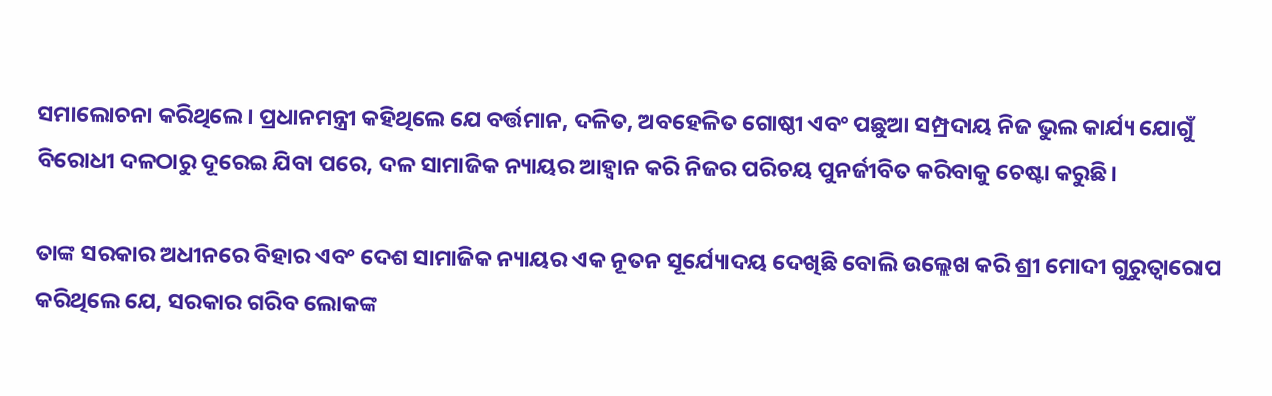ସମାଲୋଚନା କରିଥିଲେ। ପ୍ରଧାନମନ୍ତ୍ରୀ କହିଥିଲେ ଯେ ବର୍ତ୍ତମାନ, ଦଳିତ, ଅବହେଳିତ ଗୋଷ୍ଠୀ ଏବଂ ପଛୁଆ ସମ୍ପ୍ରଦାୟ ନିଜ ଭୁଲ କାର୍ଯ୍ୟ ଯୋଗୁଁ ବିରୋଧୀ ଦଳଠାରୁ ଦୂରେଇ ଯିବା ପରେ, ଦଳ ସାମାଜିକ ନ୍ୟାୟର ଆହ୍ୱାନ କରି ନିଜର ପରିଚୟ ପୁନର୍ଜୀବିତ କରିବାକୁ ଚେଷ୍ଟା କରୁଛି।

ତାଙ୍କ ସରକାର ଅଧୀନରେ ବିହାର ଏବଂ ଦେଶ ସାମାଜିକ ନ୍ୟାୟର ଏକ ନୂତନ ସୂର୍ଯ୍ୟୋଦୟ ଦେଖିଛି ବୋଲି ଉଲ୍ଲେଖ କରି ଶ୍ରୀ ମୋଦୀ ଗୁରୁତ୍ୱାରୋପ କରିଥିଲେ ଯେ, ସରକାର ଗରିବ ଲୋକଙ୍କ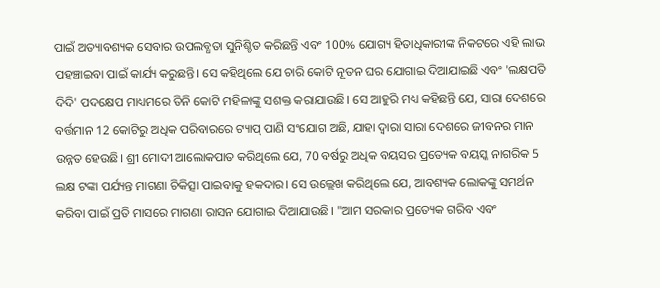ପାଇଁ ଅତ୍ୟାବଶ୍ୟକ ସେବାର ଉପଲବ୍ଧତା ସୁନିଶ୍ଚିତ କରିଛନ୍ତି ଏବଂ 100% ଯୋଗ୍ୟ ହିତାଧିକାରୀଙ୍କ ନିକଟରେ ଏହି ଲାଭ ପହଞ୍ଚାଇବା ପାଇଁ କାର୍ଯ୍ୟ କରୁଛନ୍ତି। ସେ କହିଥିଲେ ଯେ ଚାରି କୋଟି ନୂତନ ଘର ଯୋଗାଇ ଦିଆଯାଇଛି ଏବଂ 'ଲକ୍ଷପତି ଦିଦି' ପଦକ୍ଷେପ ମାଧ୍ୟମରେ ତିନି କୋଟି ମହିଳାଙ୍କୁ ସଶକ୍ତ କରାଯାଉଛି। ସେ ଆହୁରି ମଧ୍ୟ କହିଛନ୍ତି ଯେ, ସାରା ଦେଶରେ ବର୍ତ୍ତମାନ 12 କୋଟିରୁ ଅଧିକ ପରିବାରରେ ଟ୍ୟାପ୍ ପାଣି ସଂଯୋଗ ଅଛି, ଯାହା ଦ୍ୱାରା ସାରା ଦେଶରେ ଜୀବନର ମାନ ଉନ୍ନତ ହେଉଛି। ଶ୍ରୀ ମୋଦୀ ଆଲୋକପାତ କରିଥିଲେ ଯେ, 70 ବର୍ଷରୁ ଅଧିକ ବୟସର ପ୍ରତ୍ୟେକ ବୟସ୍କ ନାଗରିକ 5 ଲକ୍ଷ ଟଙ୍କା ପର୍ଯ୍ୟନ୍ତ ମାଗଣା ଚିକିତ୍ସା ପାଇବାକୁ ହକଦାର। ସେ ଉଲ୍ଲେଖ କରିଥିଲେ ଯେ, ଆବଶ୍ୟକ ଲୋକଙ୍କୁ ସମର୍ଥନ କରିବା ପାଇଁ ପ୍ରତି ମାସରେ ମାଗଣା ରାସନ ଯୋଗାଇ ଦିଆଯାଉଛି। "ଆମ ସରକାର ପ୍ରତ୍ୟେକ ଗରିବ ଏବଂ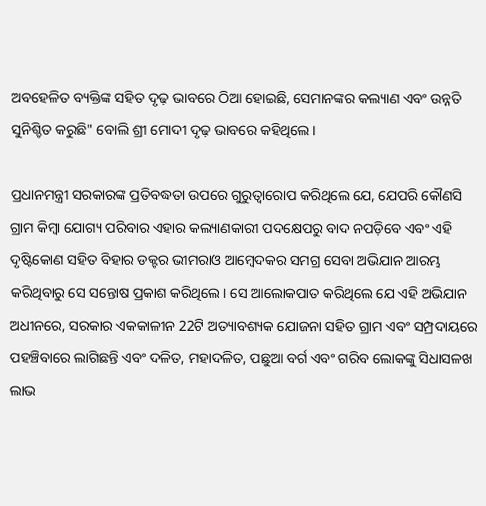ଅବହେଳିତ ବ୍ୟକ୍ତିଙ୍କ ସହିତ ଦୃଢ଼ ଭାବରେ ଠିଆ ହୋଇଛି, ସେମାନଙ୍କର କଲ୍ୟାଣ ଏବଂ ଉନ୍ନତି ସୁନିଶ୍ଚିତ କରୁଛି" ବୋଲି ଶ୍ରୀ ମୋଦୀ ଦୃଢ଼ ଭାବରେ କହିଥିଲେ।

ପ୍ରଧାନମନ୍ତ୍ରୀ ସରକାରଙ୍କ ପ୍ରତିବଦ୍ଧତା ଉପରେ ଗୁରୁତ୍ୱାରୋପ କରିଥିଲେ ଯେ, ଯେପରି କୌଣସି ଗ୍ରାମ କିମ୍ବା ଯୋଗ୍ୟ ପରିବାର ଏହାର କଲ୍ୟାଣକାରୀ ପଦକ୍ଷେପରୁ ବାଦ ନପଡ଼ିବେ ଏବଂ ଏହି ଦୃଷ୍ଟିକୋଣ ସହିତ ବିହାର ଡକ୍ଟର ଭୀମରାଓ ଆମ୍ବେଦକର ସମଗ୍ର ସେବା ଅଭିଯାନ ଆରମ୍ଭ କରିଥିବାରୁ ସେ ସନ୍ତୋଷ ପ୍ରକାଶ କରିଥିଲେ। ସେ ଆଲୋକପାତ କରିଥିଲେ ଯେ ଏହି ଅଭିଯାନ ଅଧୀନରେ, ସରକାର ଏକକାଳୀନ 22ଟି ଅତ୍ୟାବଶ୍ୟକ ଯୋଜନା ସହିତ ଗ୍ରାମ ଏବଂ ସମ୍ପ୍ରଦାୟରେ ପହଞ୍ଚିବାରେ ଲାଗିଛନ୍ତି ଏବଂ ଦଳିତ, ମହାଦଳିତ, ପଛୁଆ ବର୍ଗ ଏବଂ ଗରିବ ଲୋକଙ୍କୁ ସିଧାସଳଖ ଲାଭ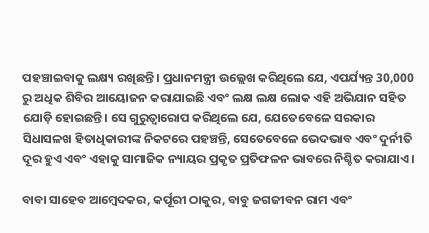ପହଞ୍ଚାଇବାକୁ ଲକ୍ଷ୍ୟ ରଖିଛନ୍ତି। ପ୍ରଧାନମନ୍ତ୍ରୀ ଉଲ୍ଲେଖ କରିଥିଲେ ଯେ, ଏପର୍ଯ୍ୟନ୍ତ 30,000 ରୁ ଅଧିକ ଶିବିର ଆୟୋଜନ କରାଯାଇଛି ଏବଂ ଲକ୍ଷ ଲକ୍ଷ ଲୋକ ଏହି ଅଭିଯାନ ସହିତ ଯୋଡ଼ି ହୋଇଛନ୍ତି। ସେ ଗୁରୁତ୍ୱାରୋପ କରିଥିଲେ ଯେ, ଯେତେବେଳେ ସରକାର ସିଧାସଳଖ ହିତାଧିକାରୀଙ୍କ ନିକଟରେ ପହଞ୍ଚନ୍ତି, ସେତେବେଳେ ଭେଦଭାବ ଏବଂ ଦୁର୍ନୀତି ଦୂର ହୁଏ ଏବଂ ଏହାକୁ ସାମାଜିକ ନ୍ୟାୟର ପ୍ରକୃତ ପ୍ରତିଫଳନ ଭାବରେ ନିଶ୍ଚିତ କରାଯାଏ।

ବାବା ସାହେବ ଆମ୍ବେଦକର, କର୍ପୂରୀ ଠାକୁର, ବାବୁ ଜଗଜୀବନ ରାମ ଏବଂ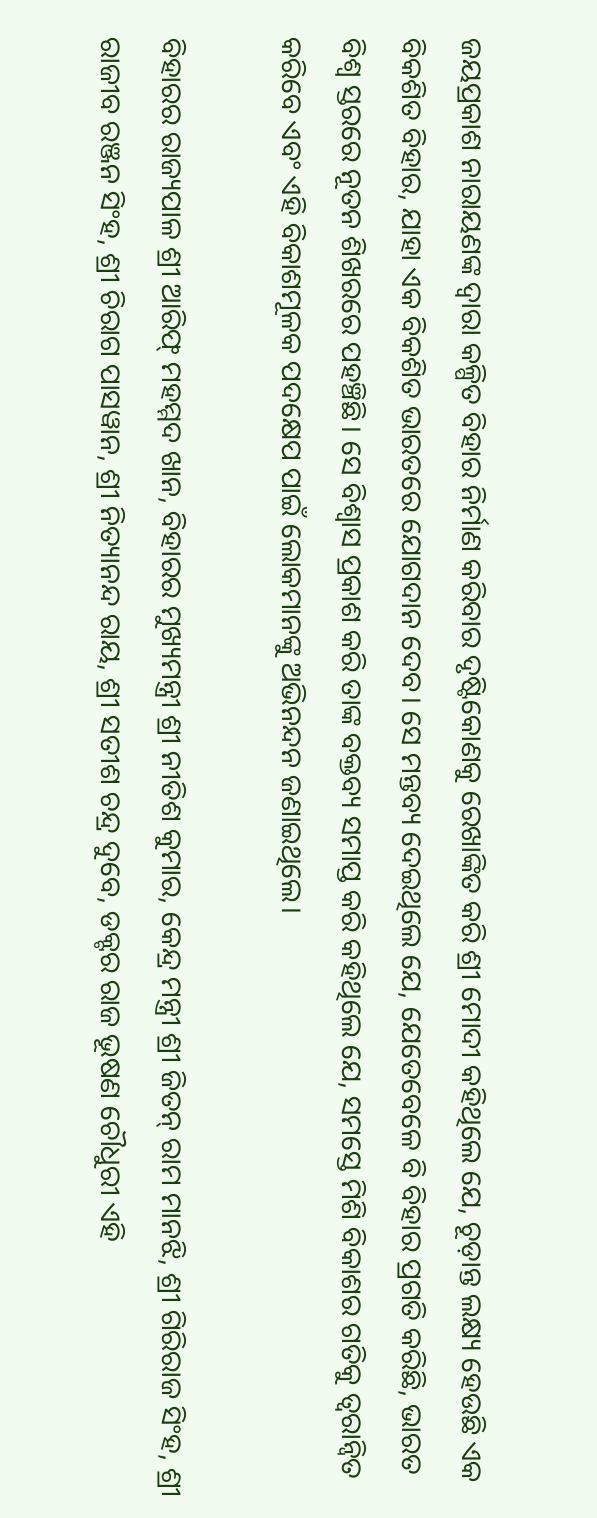ଜୟପ୍ରକାଶ ନାରାୟଣଙ୍କ ଦ୍ୱାରା କଳ୍ପିତ ବିହାର ନିର୍ମାଣ କରିବାର ଦୃଷ୍ଟିକୋଣକୁ ରେଖାଙ୍କିତ କରି ଶ୍ରୀ ମୋଦୀ କହିଥିଲେ ଯେ, ଚୂଡ଼ାନ୍ତ ଲକ୍ଷ୍ୟ ହେଉଛି ଏକ ବିକଶିତ ବିହାର, ଯାହା ଏକ ବିକଶିତ ଭାରତରେ ଯୋଗଦାନ ଦେବ। ସେ ମନ୍ତବ୍ୟ ଦେଇଥିଲେ ଯେ, ଯେତେବେଳେ ବି ବିହାର ପ୍ରଗତି କରିଛି, ଭାରତ ବିଶ୍ୱ ସ୍ତରରେ ନୂତନ ଶିଖରରେ ପହଞ୍ଚିଛି। ସେ ବିଶ୍ୱାସ ପ୍ରକାଶ କରି ତାଙ୍କ ବକ୍ତବ୍ୟ ସମାପ୍ତ କରି କହିଥିଲେ ଯେ, ସମସ୍ତେ ମିଶି ବିକାଶର ଗତିକୁ ତ୍ୱରାନ୍ୱିତ କରିବେ ଏବଂ ଏହି ବିକାଶମୂଳକ ପଦକ୍ଷେପ ପାଇଁ ଲୋକମାନଙ୍କୁ ଅଭିନନ୍ଦନ ଜଣାଇଥିଲେ।

ବିହାରର ରାଜ୍ୟପାଳ ଶ୍ରୀ ଆରିଫ୍ ମହମ୍ମଦ ଖାନ, ବିହାରର ମୁଖ୍ୟମନ୍ତ୍ରୀ ଶ୍ରୀ ନୀତିଶ କୁମାର, କେନ୍ଦ୍ର ମନ୍ତ୍ରୀ ଶ୍ରୀ ଜିତନ୍ ରାମ ମାନଝି, ଶ୍ରୀ ଗିରିରାଜ ସିଂହ, ଶ୍ରୀ ରାଜୀବ ରଞ୍ଜନ ସିଂହ, ଶ୍ରୀ ଚିରାଗ ପାସୱାନ, ଶ୍ରୀ ନିତ୍ୟାନନ୍ଦ ରାୟ, ଶ୍ରୀ ସତୀଶ ଚନ୍ଦ୍ର ଦୁବେ, ଡକ୍ଟର ରାଜ ଭୂଷଣ ଚୌଧୁରୀ ଏହି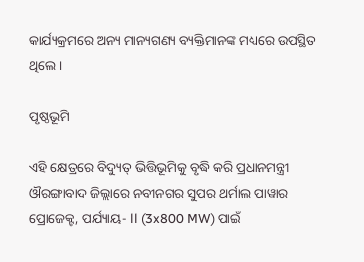କାର୍ଯ୍ୟକ୍ରମରେ ଅନ୍ୟ ମାନ୍ୟଗଣ୍ୟ ବ୍ୟକ୍ତିମାନଙ୍କ ମଧ୍ୟରେ ଉପସ୍ଥିତ ଥିଲେ।

ପୃଷ୍ଠଭୂମି

ଏହି କ୍ଷେତ୍ରରେ ବିଦ୍ୟୁତ୍ ଭିତ୍ତିଭୂମିକୁ ବୃଦ୍ଧି କରି ପ୍ରଧାନମନ୍ତ୍ରୀ ଔରଙ୍ଗାବାଦ ଜିଲ୍ଲାରେ ନବୀନଗର ସୁପର ଥର୍ମାଲ ପାୱାର ପ୍ରୋଜେକ୍ଟ, ପର୍ଯ୍ୟାୟ- ll (3x800 MW) ପାଇଁ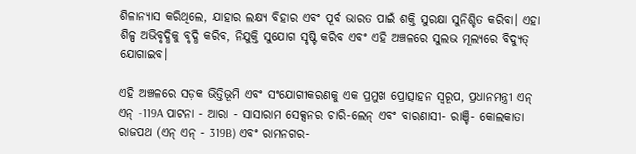ଶିଳାନ୍ୟାସ କରିଥିଲେ, ଯାହାର ଲକ୍ଷ୍ୟ ବିହାର ଏବଂ ପୂର୍ବ ଭାରତ ପାଇଁ ଶକ୍ତି ସୁରକ୍ଷା ସୁନିଶ୍ଚିତ କରିବା। ଏହା ଶିଳ୍ପ ଅଭିବୃଦ୍ଧିକୁ ବୃଦ୍ଧି କରିବ, ନିଯୁକ୍ତି ସୁଯୋଗ ସୃଷ୍ଟି କରିବ ଏବଂ ଏହି ଅଞ୍ଚଳରେ ସୁଲଭ ମୂଲ୍ୟରେ ବିଦ୍ୟୁତ୍ ଯୋଗାଇବ।

ଏହି ଅଞ୍ଚଳରେ ସଡ଼କ ଭିତ୍ତିଭୂମି ଏବଂ ସଂଯୋଗୀକରଣକୁ ଏକ ପ୍ରମୁଖ ପ୍ରୋତ୍ସାହନ ସ୍ୱରୂପ, ପ୍ରଧାନମନ୍ତ୍ରୀ ଏନ୍ ଏନ୍ -119A ପାଟନା - ଆରା - ସାସାରାମ ସେକ୍ସନର ଚାରି-ଲେନ୍ ଏବଂ ବାରଣାସୀ- ରାଞ୍ଚି- କୋଲକାତା ରାଜପଥ (ଏନ୍ ଏନ୍ - 319B) ଏବଂ ରାମନଗର-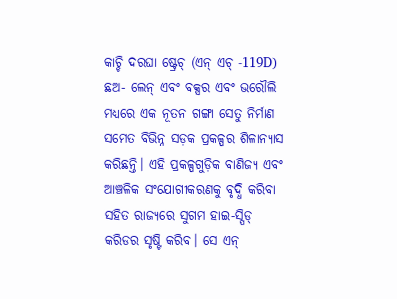କାଚ୍ଚି ଦରଘା ଷ୍ଟ୍ରେଚ୍ (ଏନ୍ ଏଚ୍ -119D) ଛଅ- ଲେନ୍ ଏବଂ ବକ୍ସର ଏବଂ ଭରୌଲି ମଧ୍ୟରେ ଏକ ନୂତନ ଗଙ୍ଗା ସେତୁ ନିର୍ମାଣ ସମେତ ବିଭିନ୍ନ ସଡ଼କ ପ୍ରକଳ୍ପର ଶିଳାନ୍ୟାସ କରିଛନ୍ତି। ଏହି ପ୍ରକଳ୍ପଗୁଡ଼ିକ ବାଣିଜ୍ୟ ଏବଂ ଆଞ୍ଚଳିକ ସଂଯୋଗୀକରଣକୁ ବୃଦ୍ଧି କରିବା ସହିତ ରାଜ୍ୟରେ ସୁଗମ ହାଇ-ସ୍ପିଡ୍ କରିଡର ସୃଷ୍ଟି କରିବ। ସେ ଏନ୍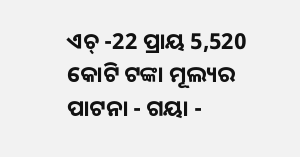ଏଚ୍ -22 ପ୍ରାୟ 5,520 କୋଟି ଟଙ୍କା ମୂଲ୍ୟର ପାଟନା - ଗୟା -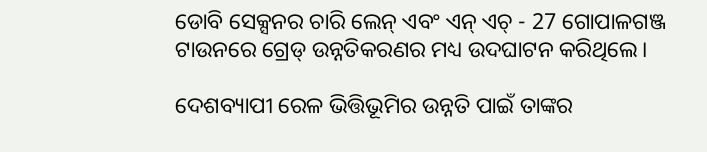ଡୋବି ସେକ୍ସନର ଚାରି ଲେନ୍ ଏବଂ ଏନ୍ ଏଚ୍ - 27 ଗୋପାଳଗଞ୍ଜ ଟାଉନରେ ଗ୍ରେଡ୍ ଉନ୍ନତିକରଣର ମଧ୍ୟ ଉଦଘାଟନ କରିଥିଲେ।

ଦେଶବ୍ୟାପୀ ରେଳ ଭିତ୍ତିଭୂମିର ଉନ୍ନତି ପାଇଁ ତାଙ୍କର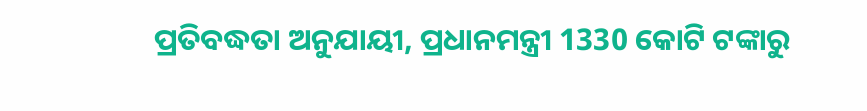ପ୍ରତିବଦ୍ଧତା ଅନୁଯାୟୀ, ପ୍ରଧାନମନ୍ତ୍ରୀ 1330 କୋଟି ଟଙ୍କାରୁ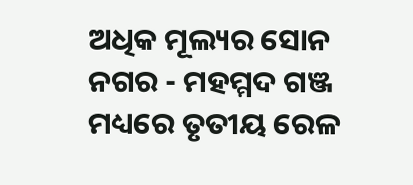ଅଧିକ ମୂଲ୍ୟର ସୋନ ନଗର - ମହମ୍ମଦ ଗଞ୍ଜ ମଧ୍ୟରେ ତୃତୀୟ ରେଳ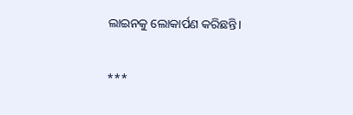ଲାଇନକୁ ଲୋକାର୍ପଣ କରିଛନ୍ତି।

***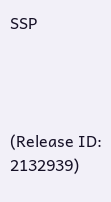SSP




(Release ID: 2132939)